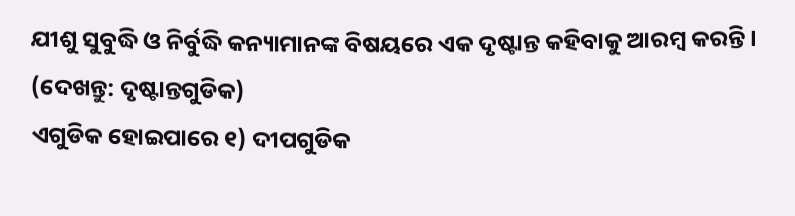ଯୀଶୁ ସୁବୁଦ୍ଧି ଓ ନିର୍ବୁଦ୍ଧି କନ୍ୟାମାନଙ୍କ ବିଷୟରେ ଏକ ଦୃଷ୍ଟାନ୍ତ କହିବାକୁ ଆରମ୍ବ କରନ୍ତି । (ଦେଖନ୍ତୁ: ଦୃଷ୍ଟାନ୍ତଗୁଡିକ)
ଏଗୁଡିକ ହୋଇପାରେ ୧) ଦୀପଗୁଡିକ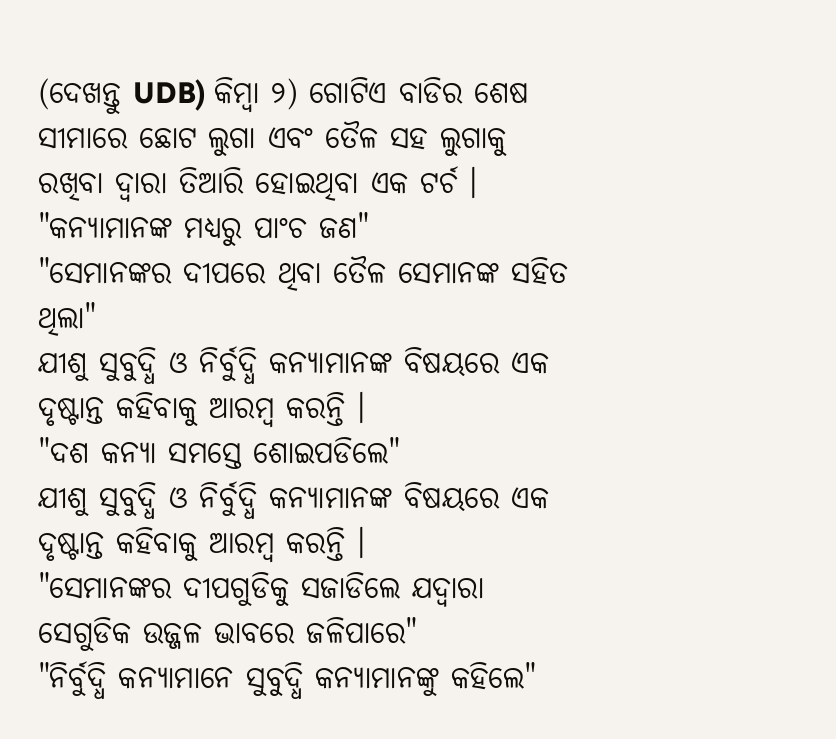(ଦେଖନ୍ତୁ UDB) କିମ୍ବା ୨) ଗୋଟିଏ ବାଡିର ଶେଷ ସୀମାରେ ଛୋଟ ଲୁଗା ଏବଂ ତୈଳ ସହ ଲୁଗାକୁ ରଖିବା ଦ୍ଵାରା ତିଆରି ହୋଇଥିବା ଏକ ଟର୍ଚ ।
"କନ୍ୟାମାନଙ୍କ ମଧ୍ୟରୁ ପାଂଚ ଜଣ"
"ସେମାନଙ୍କର ଦୀପରେ ଥିବା ତୈଳ ସେମାନଙ୍କ ସହିତ ଥିଲା"
ଯୀଶୁ ସୁବୁଦ୍ଧି ଓ ନିର୍ବୁଦ୍ଧି କନ୍ୟାମାନଙ୍କ ବିଷୟରେ ଏକ ଦୃଷ୍ଟାନ୍ତ କହିବାକୁ ଆରମ୍ବ କରନ୍ତି ।
"ଦଶ କନ୍ୟା ସମସ୍ତେ ଶୋଇପଡିଲେ"
ଯୀଶୁ ସୁବୁଦ୍ଧି ଓ ନିର୍ବୁଦ୍ଧି କନ୍ୟାମାନଙ୍କ ବିଷୟରେ ଏକ ଦୃଷ୍ଟାନ୍ତ କହିବାକୁ ଆରମ୍ବ କରନ୍ତି ।
"ସେମାନଙ୍କର ଦୀପଗୁଡିକୁ ସଜାଡିଲେ ଯଦ୍ଵାରା ସେଗୁଡିକ ଉଜ୍ଜଳ ଭାବରେ ଜଳିପାରେ"
"ନିର୍ବୁଦ୍ଧି କନ୍ୟାମାନେ ସୁବୁଦ୍ଧି କନ୍ୟାମାନଙ୍କୁ କହିଲେ"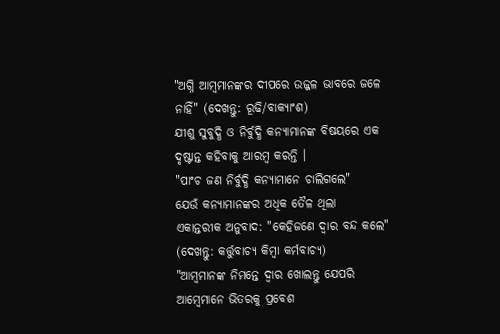"ଅଗ୍ନି ଆମ୍ବମାନଙ୍କର ଦୀପରେ ଉଜ୍ଜଳ ଭାବରେ ଜଳେ ନାହିଁ" (ଦେଖନ୍ତୁ: ରୂଢି/ବାକ୍ୟାଂଶ)
ଯୀଶୁ ସୁବୁଦ୍ଧି ଓ ନିର୍ବୁଦ୍ଧି କନ୍ୟାମାନଙ୍କ ବିଷୟରେ ଏକ ଦୃଷ୍ଟାନ୍ତ କହିବାକୁ ଆରମ୍ବ କରନ୍ତି ।
"ପାଂଚ ଜଣ ନିର୍ବୁଦ୍ଧି କନ୍ୟାମାନେ ଚାଲିଗଲେ"
ଯେଉଁ କନ୍ୟାମାନଙ୍କର ଅଧିକ ତୈଳ ଥିଲା
ଏକାନ୍ତରୀକ ଅନୁବାଦ: "କେହିଜଣେ ଦ୍ଵାର ବନ୍ଦ କଲେ" (ଦେଖନ୍ତୁ: କର୍ତ୍ତୁବାଚ୍ୟ କିମ୍ବା କର୍ମବାଚ୍ୟ)
"ଆମ୍ବମାନଙ୍କ ନିମନ୍ତେ ଦ୍ଵାର ଖୋଲନ୍ତୁ ଯେପରି ଆମ୍ବେମାନେ ଭିତରକୁ ପ୍ରବେଶ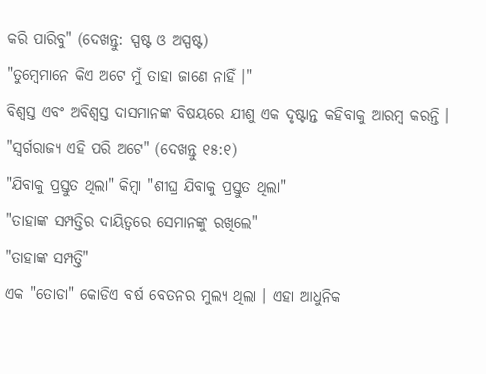କରି ପାରିବୁ" (ଦେଖନ୍ତୁ: ସ୍ପଷ୍ଟ ଓ ଅସ୍ପଷ୍ଟ)
"ତୁମ୍ବେମାନେ କିଏ ଅଟେ ମୁଁ ତାହା ଜାଣେ ନାହିଁ ।"
ବିଶ୍ଵସ୍ତ ଏବଂ ଅବିଶ୍ଵସ୍ତ ଦାସମାନଙ୍କ ବିଷୟରେ ଯୀଶୁ ଏକ ଦୃଷ୍ଟାନ୍ତ କହିବାକୁ ଆରମ୍ବ କରନ୍ତି ।
"ସ୍ଵର୍ଗରାଜ୍ୟ ଏହି ପରି ଅଟେ" (ଦେଖନ୍ତୁ ୧୫:୧)
"ଯିବାକୁ ପ୍ରସ୍ତୁତ ଥିଲା" କିମ୍ବା "ଶୀଘ୍ର ଯିବାକୁ ପ୍ରସ୍ତୁତ ଥିଲା"
"ତାହାଙ୍କ ସମ୍ପତ୍ତିର ଦାୟିତ୍ଵରେ ସେମାନଙ୍କୁ ରଖିଲେ"
"ତାହାଙ୍କ ସମ୍ପତ୍ତି"
ଏକ "ତୋଡା" କୋଡିଏ ବର୍ଷ ବେତନର ମୁଲ୍ୟ ଥିଲା । ଏହା ଆଧୁନିକ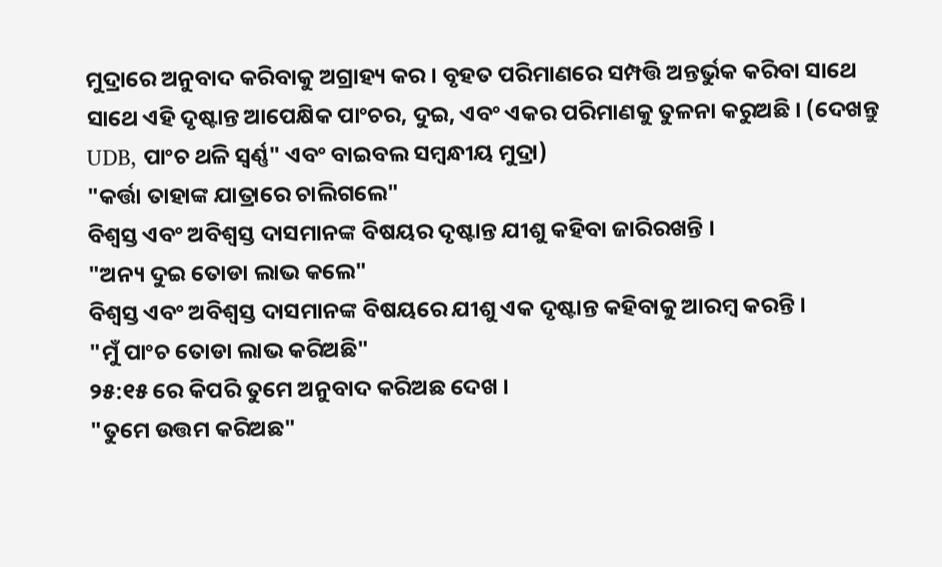ମୁଦ୍ରାରେ ଅନୁବାଦ କରିବାକୁ ଅଗ୍ରାହ୍ୟ କର । ବୃହତ ପରିମାଣରେ ସମ୍ପତ୍ତି ଅନ୍ତର୍ଭୁକ କରିବା ସାଥେ ସାଥେ ଏହି ଦୃଷ୍ଟାନ୍ତ ଆପେକ୍ଷିକ ପାଂଚର, ଦୁଇ, ଏବଂ ଏକର ପରିମାଣକୁ ତୁଳନା କରୁଅଛି । (ଦେଖନ୍ତୁ UDB, ପାଂଚ ଥଳି ସ୍ଵର୍ଣ୍ଣ" ଏବଂ ବାଇବଲ ସମ୍ବନ୍ଧୀୟ ମୁଦ୍ରା)
"କର୍ତ୍ତା ତାହାଙ୍କ ଯାତ୍ରାରେ ଚାଲିଗଲେ"
ବିଶ୍ଵସ୍ତ ଏବଂ ଅବିଶ୍ଵସ୍ତ ଦାସମାନଙ୍କ ବିଷୟର ଦୃଷ୍ଟାନ୍ତ ଯୀଶୁ କହିବା ଜାରିରଖନ୍ତି ।
"ଅନ୍ୟ ଦୁଇ ତୋଡା ଲାଭ କଲେ"
ବିଶ୍ଵସ୍ତ ଏବଂ ଅବିଶ୍ଵସ୍ତ ଦାସମାନଙ୍କ ବିଷୟରେ ଯୀଶୁ ଏକ ଦୃଷ୍ଟାନ୍ତ କହିବାକୁ ଆରମ୍ବ କରନ୍ତି ।
"ମୁଁ ପାଂଚ ତୋଡା ଲାଭ କରିଅଛି"
୨୫:୧୫ ରେ କିପରି ତୁମେ ଅନୁବାଦ କରିଅଛ ଦେଖ ।
"ତୁମେ ଉତ୍ତମ କରିଅଛ"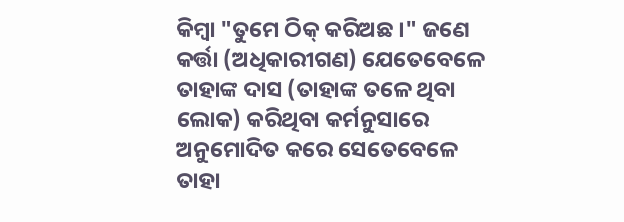କିମ୍ବା "ତୁମେ ଠିକ୍ କରିଅଛ ।" ଜଣେ କର୍ତ୍ତା (ଅଧିକାରୀଗଣ) ଯେତେବେଳେ ତାହାଙ୍କ ଦାସ (ତାହାଙ୍କ ତଳେ ଥିବା ଲୋକ) କରିଥିବା କର୍ମନୁସାରେ ଅନୁମୋଦିତ କରେ ସେତେବେଳେ ତାହା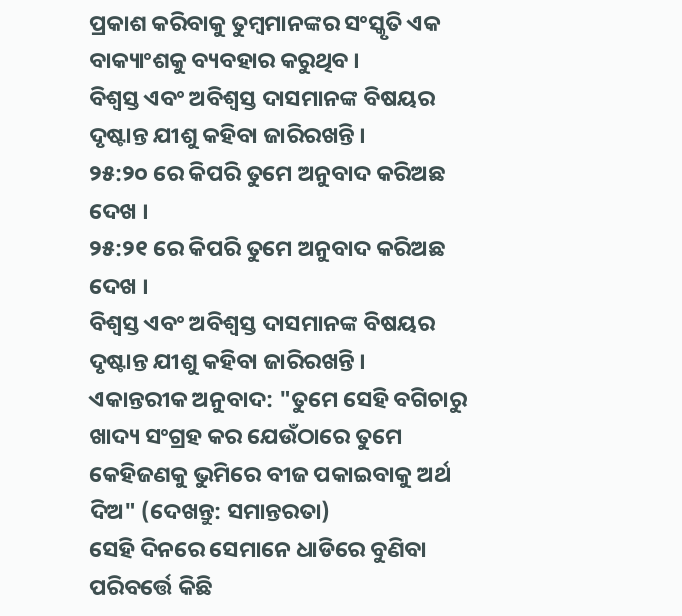ପ୍ରକାଶ କରିବାକୁ ତୁମ୍ବମାନଙ୍କର ସଂସ୍କୃତି ଏକ ବାକ୍ୟାଂଶକୁ ବ୍ୟବହାର କରୁଥିବ ।
ବିଶ୍ଵସ୍ତ ଏବଂ ଅବିଶ୍ଵସ୍ତ ଦାସମାନଙ୍କ ବିଷୟର ଦୃଷ୍ଟାନ୍ତ ଯୀଶୁ କହିବା ଜାରିରଖନ୍ତି ।
୨୫:୨୦ ରେ କିପରି ତୁମେ ଅନୁବାଦ କରିଅଛ ଦେଖ ।
୨୫:୨୧ ରେ କିପରି ତୁମେ ଅନୁବାଦ କରିଅଛ ଦେଖ ।
ବିଶ୍ଵସ୍ତ ଏବଂ ଅବିଶ୍ଵସ୍ତ ଦାସମାନଙ୍କ ବିଷୟର ଦୃଷ୍ଟାନ୍ତ ଯୀଶୁ କହିବା ଜାରିରଖନ୍ତି ।
ଏକାନ୍ତରୀକ ଅନୁବାଦ: "ତୁମେ ସେହି ବଗିଚାରୁ ଖାଦ୍ୟ ସଂଗ୍ରହ କର ଯେଉଁଠାରେ ତୁମେ କେହିଜଣକୁ ଭୁମିରେ ବୀଜ ପକାଇବାକୁ ଅର୍ଥ ଦିଅ" (ଦେଖନ୍ତୁ: ସମାନ୍ତରତା)
ସେହି ଦିନରେ ସେମାନେ ଧାଡିରେ ବୁଣିବା ପରିବର୍ତ୍ତେ କିଛି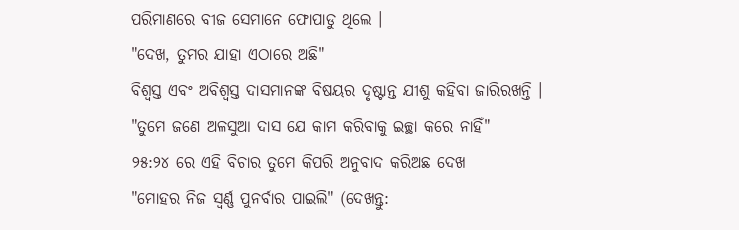ପରିମାଣରେ ବୀଜ ସେମାନେ ଫୋପାଡୁ ଥିଲେ ।
"ଦେଖ, ତୁମର ଯାହା ଏଠାରେ ଅଛି"
ବିଶ୍ଵସ୍ତ ଏବଂ ଅବିଶ୍ଵସ୍ତ ଦାସମାନଙ୍କ ବିଷୟର ଦୃଷ୍ଟାନ୍ତ ଯୀଶୁ କହିବା ଜାରିରଖନ୍ତି ।
"ତୁମେ ଜଣେ ଅଳସୁଆ ଦାସ ଯେ କାମ କରିବାକୁ ଇଚ୍ଛା କରେ ନାହିଁ"
୨୫:୨୪ ରେ ଏହି ବିଚାର ତୁମେ କିପରି ଅନୁବାଦ କରିଅଛ ଦେଖ
"ମୋହର ନିଜ ସ୍ଵର୍ଣ୍ଣ ପୁନର୍ବାର ପାଇଲି" (ଦେଖନ୍ତୁ: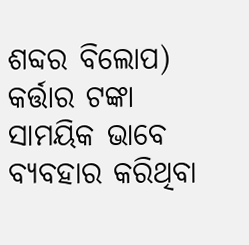ଶବ୍ଦର ବିଲୋପ)
କର୍ତ୍ତାର ଟଙ୍କା ସାମୟିକ ଭାବେ ବ୍ୟବହାର କରିଥିବା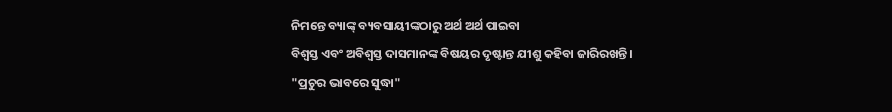ନିମନ୍ତେ ବ୍ୟାଙ୍କ୍ ବ୍ୟବସାୟୀଙ୍କଠାରୁ ଅର୍ଥ ଅର୍ଥ ପାଇବା
ବିଶ୍ଵସ୍ତ ଏବଂ ଅବିଶ୍ଵସ୍ତ ଦାସମାନଙ୍କ ବିଷୟର ଦୃଷ୍ଟାନ୍ତ ଯୀଶୁ କହିବା ଜାରିରଖନ୍ତି ।
"ପ୍ରଚୁର ଭାବରେ ସୁଦ୍ଧା"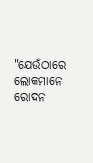"ଯେଉଁଠାରେ ଲୋକମାନେ ରୋଦନ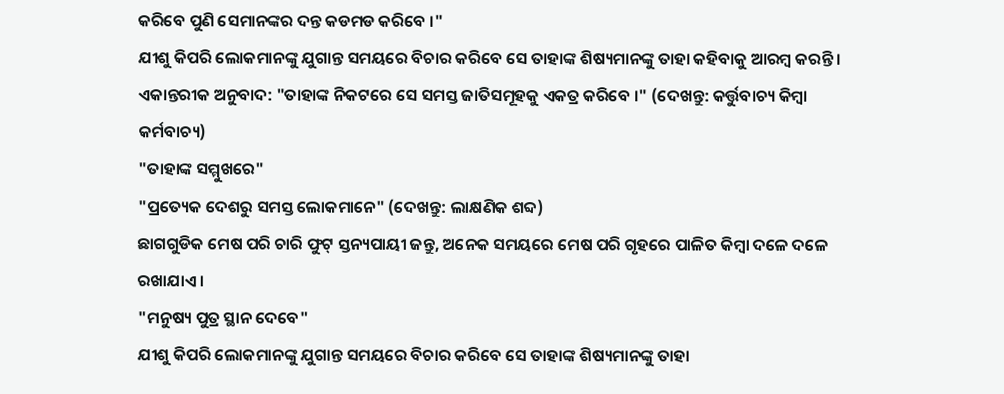କରିବେ ପୁଣି ସେମାନଙ୍କର ଦନ୍ତ କଡମଡ କରିବେ ।"
ଯୀଶୁ କିପରି ଲୋକମାନଙ୍କୁ ଯୁଗାନ୍ତ ସମୟରେ ବିଚାର କରିବେ ସେ ତାହାଙ୍କ ଶିଷ୍ୟମାନଙ୍କୁ ତାହା କହିବାକୁ ଆରମ୍ବ କରନ୍ତି ।
ଏକାନ୍ତରୀକ ଅନୁବାଦ: "ତାହାଙ୍କ ନିକଟରେ ସେ ସମସ୍ତ ଜାତିସମୂହକୁ ଏକତ୍ର କରିବେ ।" (ଦେଖନ୍ତୁ: କର୍ତ୍ତୁବାଚ୍ୟ କିମ୍ବା କର୍ମବାଚ୍ୟ)
"ତାହାଙ୍କ ସମ୍ମୁଖରେ"
"ପ୍ରତ୍ୟେକ ଦେଶରୁ ସମସ୍ତ ଲୋକମାନେ" (ଦେଖନ୍ତୁ: ଲାକ୍ଷଣିକ ଶବ୍ଦ)
ଛାଗଗୁଡିକ ମେଷ ପରି ଚାରି ଫୁଟ୍ ସ୍ତନ୍ୟପାୟୀ ଜନ୍ତୁ, ଅନେକ ସମୟରେ ମେଷ ପରି ଗୃହରେ ପାଳିତ କିମ୍ବା ଦଳେ ଦଳେ ରଖାଯାଏ ।
"ମନୁଷ୍ୟ ପୁତ୍ର ସ୍ଥାନ ଦେବେ"
ଯୀଶୁ କିପରି ଲୋକମାନଙ୍କୁ ଯୁଗାନ୍ତ ସମୟରେ ବିଚାର କରିବେ ସେ ତାହାଙ୍କ ଶିଷ୍ୟମାନଙ୍କୁ ତାହା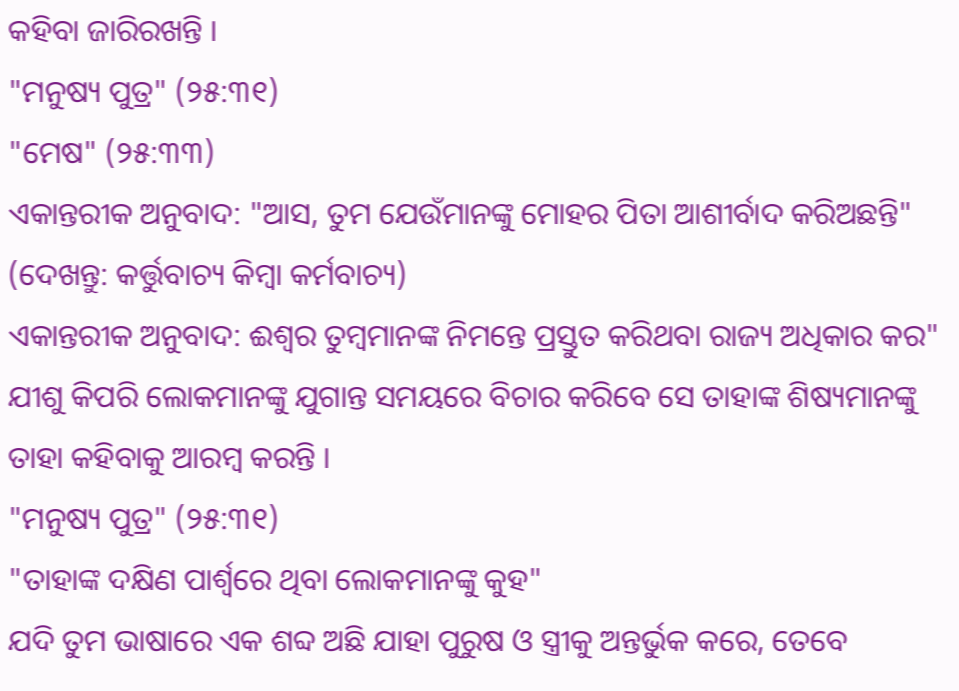କହିବା ଜାରିରଖନ୍ତି ।
"ମନୁଷ୍ୟ ପୁତ୍ର" (୨୫:୩୧)
"ମେଷ" (୨୫:୩୩)
ଏକାନ୍ତରୀକ ଅନୁବାଦ: "ଆସ, ତୁମ ଯେଉଁମାନଙ୍କୁ ମୋହର ପିତା ଆଶୀର୍ବାଦ କରିଅଛନ୍ତି" (ଦେଖନ୍ତୁ: କର୍ତ୍ତୁବାଚ୍ୟ କିମ୍ବା କର୍ମବାଚ୍ୟ)
ଏକାନ୍ତରୀକ ଅନୁବାଦ: ଈଶ୍ଵର ତୁମ୍ବମାନଙ୍କ ନିମନ୍ତେ ପ୍ରସ୍ତୁତ କରିଥବା ରାଜ୍ୟ ଅଧିକାର କର"
ଯୀଶୁ କିପରି ଲୋକମାନଙ୍କୁ ଯୁଗାନ୍ତ ସମୟରେ ବିଚାର କରିବେ ସେ ତାହାଙ୍କ ଶିଷ୍ୟମାନଙ୍କୁ ତାହା କହିବାକୁ ଆରମ୍ବ କରନ୍ତି ।
"ମନୁଷ୍ୟ ପୁତ୍ର" (୨୫:୩୧)
"ତାହାଙ୍କ ଦକ୍ଷିଣ ପାର୍ଶ୍ଵରେ ଥିବା ଲୋକମାନଙ୍କୁ କୁହ"
ଯଦି ତୁମ ଭାଷାରେ ଏକ ଶବ୍ଦ ଅଛି ଯାହା ପୁରୁଷ ଓ ସ୍ତ୍ରୀକୁ ଅନ୍ତର୍ଭୁକ କରେ, ତେବେ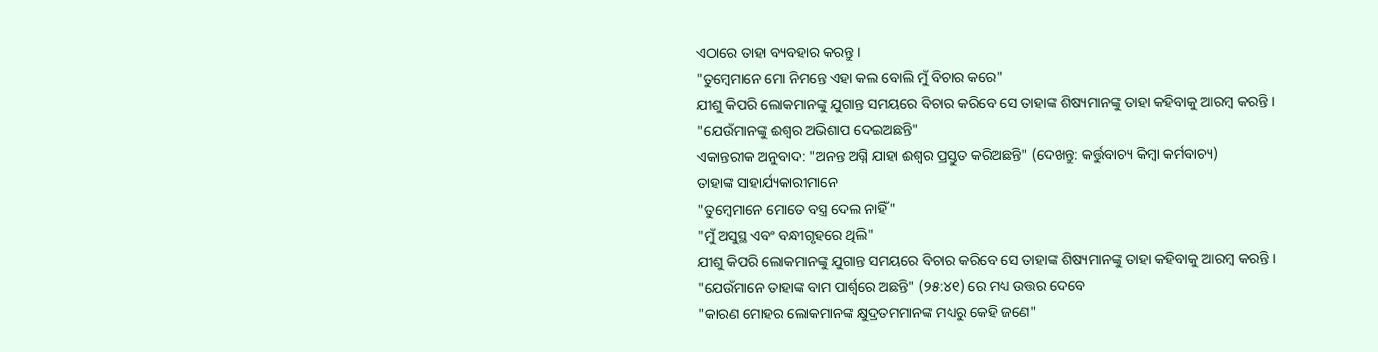ଏଠାରେ ତାହା ବ୍ୟବହାର କରନ୍ତୁ ।
"ତୁମ୍ବେମାନେ ମୋ ନିମନ୍ତେ ଏହା କଲ ବୋଲି ମୁଁ ବିଚାର କରେ"
ଯୀଶୁ କିପରି ଲୋକମାନଙ୍କୁ ଯୁଗାନ୍ତ ସମୟରେ ବିଚାର କରିବେ ସେ ତାହାଙ୍କ ଶିଷ୍ୟମାନଙ୍କୁ ତାହା କହିବାକୁ ଆରମ୍ବ କରନ୍ତି ।
"ଯେଉଁମାନଙ୍କୁ ଈଶ୍ଵର ଅଭିଶାପ ଦେଇଅଛନ୍ତି"
ଏକାନ୍ତରୀକ ଅନୁବାଦ: "ଅନନ୍ତ ଅଗ୍ନି ଯାହା ଈଶ୍ଵର ପ୍ରସ୍ତୁତ କରିଅଛନ୍ତି" (ଦେଖନ୍ତୁ: କର୍ତ୍ତୁବାଚ୍ୟ କିମ୍ବା କର୍ମବାଚ୍ୟ)
ତାହାଙ୍କ ସାହାର୍ଯ୍ୟକାରୀମାନେ
"ତୁମ୍ବେମାନେ ମୋତେ ବସ୍ତ୍ର ଦେଲ ନାହିଁ"
"ମୁଁ ଅସୁସ୍ଥ ଏବଂ ବନ୍ଧୀଗୃହରେ ଥିଲି"
ଯୀଶୁ କିପରି ଲୋକମାନଙ୍କୁ ଯୁଗାନ୍ତ ସମୟରେ ବିଚାର କରିବେ ସେ ତାହାଙ୍କ ଶିଷ୍ୟମାନଙ୍କୁ ତାହା କହିବାକୁ ଆରମ୍ବ କରନ୍ତି ।
"ଯେଉଁମାନେ ତାହାଙ୍କ ବାମ ପାର୍ଶ୍ଵରେ ଅଛନ୍ତି" (୨୫:୪୧) ରେ ମଧ୍ୟ ଉତ୍ତର ଦେବେ
"କାରଣ ମୋହର ଲୋକମାନଙ୍କ କ୍ଷୁଦ୍ରତମମାନଙ୍କ ମଧ୍ୟରୁ କେହି ଜଣେ"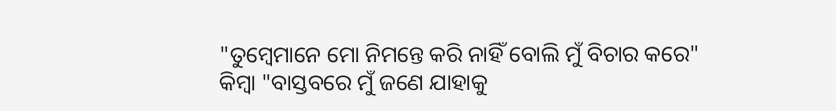"ତୁମ୍ବେମାନେ ମୋ ନିମନ୍ତେ କରି ନାହିଁ ବୋଲି ମୁଁ ବିଚାର କରେ" କିମ୍ବା "ବାସ୍ତବରେ ମୁଁ ଜଣେ ଯାହାକୁ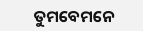ତୁମବେମନେ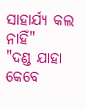ସାହାର୍ଯ୍ୟ କଲ ନାହିଁ"
"ଦଣ୍ଡ ଯାହା କେବେ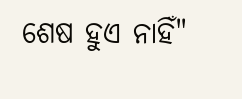ଶେଷ ହୁଏ ନାହିଁ"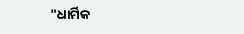"ଧାର୍ମିକ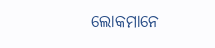ଲୋକମାନେ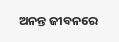ଅନନ୍ତ ଜୀବନରେ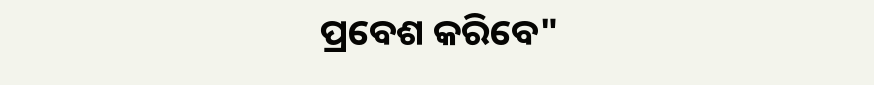ପ୍ରବେଶ କରିବେ"